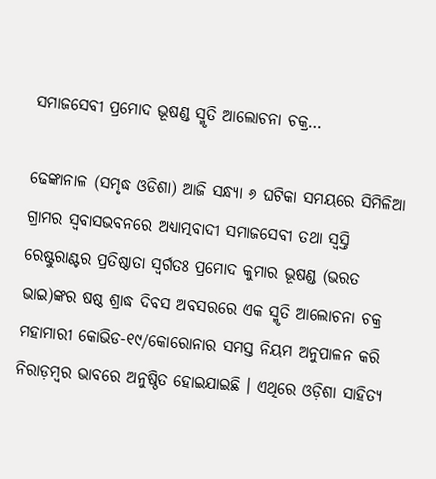ସମାଜସେବୀ ପ୍ରମୋଦ ଭୂଷଣ୍ଡ ସ୍ମୃତି ଆଲୋଚନା ଚକ୍ର…

ଢେଙ୍କାନାଳ (ସମୃଦ୍ଧ ଓଡିଶା) ଆଜି ସନ୍ଧ୍ୟା ୬ ଘଟିକା ସମୟରେ ସିମିଳିଆ ଗ୍ରାମର ସ୍ୱବାସଭବନରେ ଅଧ୍ୟାତ୍ମବାଦୀ ସମାଜସେବୀ ତଥା ସ୍ୱସ୍ତି ରେଷ୍ଟୁରାଣ୍ଟର ପ୍ରତିଷ୍ଠାତା ସ୍ୱର୍ଗତଃ ପ୍ରମୋଦ କୁମାର ଭୂଷଣ୍ଡ (ଭରତ ଭାଇ)ଙ୍କର ଷଷ୍ଠ ଶ୍ରାଦ୍ଧ ଦିବସ ଅବସରରେ ଏକ ସ୍ମୃତି ଆଲୋଚନା ଚକ୍ର ମହାମାରୀ କୋଭିଡ-୧୯/କୋରୋନାର ସମସ୍ତ ନିୟମ ଅନୁପାଳନ କରି ନିରାଡ଼ମ୍ବର ଭାବରେ ଅନୁଷ୍ଠିତ ହୋଇଯାଇଛି । ଏଥିରେ ଓଡ଼ିଶା ସାହିତ୍ୟ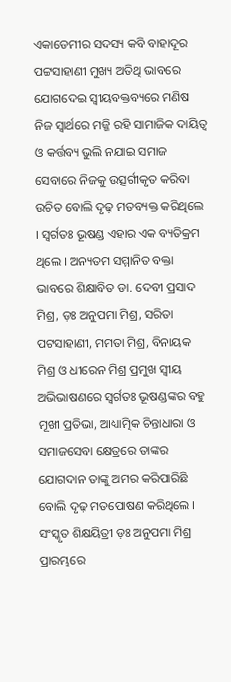ଏକାଡେମୀର ସଦସ୍ୟ କବି ବାହାଦୂର ପଟ୍ଟସାହାଣୀ ମୁଖ୍ୟ ଅତିଥି ଭାବରେ ଯୋଗଦେଇ ସ୍ୱୀୟବକ୍ତବ୍ୟରେ ମଣିଷ ନିଜ ସ୍ୱାର୍ଥରେ ମଜ୍ଜି ରହି ସାମାଜିକ ଦାୟିତ୍ୱ ଓ କର୍ତ୍ତବ୍ୟ ଭୁଲି ନଯାଇ ସମାଜ ସେବାରେ ନିଜକୁ ଉତ୍ସର୍ଗୀକୃତ କରିବା ଉଚିତ ବୋଲି ଦୃଢ଼ ମତବ୍ୟକ୍ତ କରିଥିଲେ । ସ୍ୱର୍ଗତଃ ଭୂଷଣ୍ଡ ଏହାର ଏକ ବ୍ୟତିକ୍ରମ ଥିଲେ । ଅନ୍ୟତମ ସମ୍ମାନିତ ବକ୍ତା ଭାବରେ ଶିକ୍ଷାବିତ ଡା. ଦେବୀ ପ୍ରସାଦ ମିଶ୍ର, ଡ଼ଃ ଅନୁପମା ମିଶ୍ର, ସରିତା ପଟସାହାଣୀ, ମମତା ମିଶ୍ର, ବିନାୟକ ମିଶ୍ର ଓ ଧୀରେନ ମିଶ୍ର ପ୍ରମୁଖ ସ୍ଵୀୟ ଅଭିଭାଷଣରେ ସ୍ୱର୍ଗତଃ ଭୂଷଣ୍ଡଙ୍କର ବହୁ ମୂଖୀ ପ୍ରତିଭା, ଆଧ୍ୟାତ୍ମିକ ଚିନ୍ତାଧାରା ଓ ସମାଜସେବା କ୍ଷେତ୍ରରେ ତାଙ୍କର ଯୋଗଦାନ ତାଙ୍କୁ ଅମର କରିପାରିଛି ବୋଲି ଦୃଢ଼ ମତପୋଷଣ କରିଥିଲେ । ସଂସ୍କୃତ ଶିକ୍ଷୟିତ୍ରୀ ଡ଼ଃ ଅନୁପମା ମିଶ୍ର ପ୍ରାରମ୍ଭରେ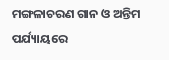ମଙ୍ଗଳାଚରଣ ଗାନ ଓ ଅନ୍ତିମ ପର୍ଯ୍ୟାୟରେ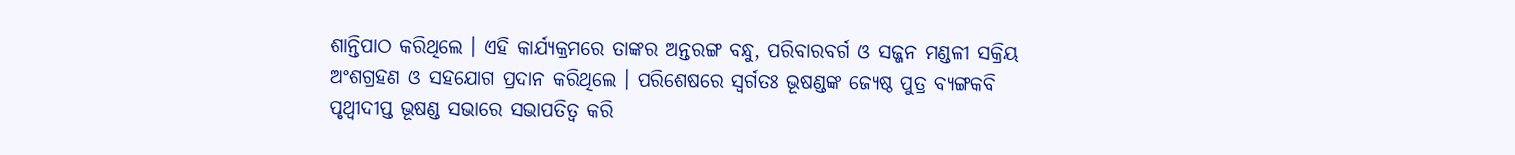ଶାନ୍ତିପାଠ କରିଥିଲେ । ଏହି କାର୍ଯ୍ୟକ୍ରମରେ ତାଙ୍କର ଅନ୍ତରଙ୍ଗ ବନ୍ଧୁ, ପରିବାରବର୍ଗ ଓ ସଜ୍ଜନ ମଣ୍ଡଳୀ ସକ୍ରିୟ ଅଂଶଗ୍ରହଣ ଓ ସହଯୋଗ ପ୍ରଦାନ କରିଥିଲେ । ପରିଶେଷରେ ସ୍ୱର୍ଗତଃ ଭୂଷଣ୍ଡଙ୍କ ଜ୍ୟେଷ୍ଠ ପୁତ୍ର ବ୍ୟଙ୍ଗକବି ପୃଥ୍ୱୀଦୀପ୍ତ ଭୂଷଣ୍ଡ ସଭାରେ ସଭାପତିତ୍ୱ କରି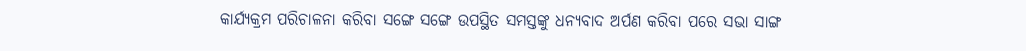କାର୍ଯ୍ୟକ୍ରମ ପରିଚାଳନା କରିବା ସଙ୍ଗେ ସଙ୍ଗେ ଉପସ୍ଥିତ ସମସ୍ତଙ୍କୁ ଧନ୍ୟବାଦ ଅର୍ପଣ କରିବା ପରେ ସଭା ସାଙ୍ଗ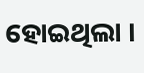ହୋଇଥିଲା ।